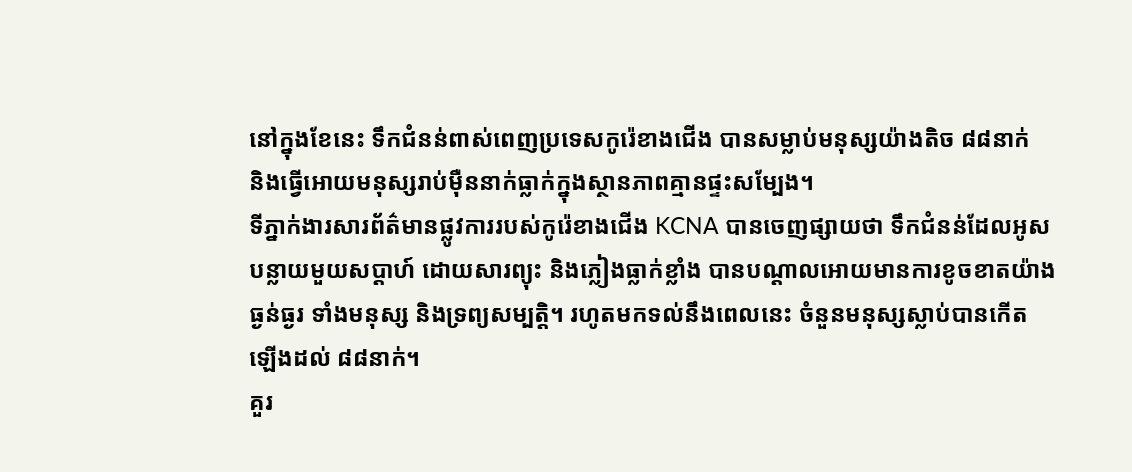នៅក្នុងខែនេះ ទឹកជំនន់ពាស់ពេញប្រទេសកូរ៉េខាងជើង បានសម្លាប់មនុស្សយ៉ាងតិច ៨៨នាក់
និងធ្វើអោយមនុស្សរាប់ម៉ឺននាក់ធ្លាក់ក្នុងស្ថានភាពគ្មានផ្ទះសម្បែង។
ទីភ្នាក់ងារសារព័ត៌មានផ្លូវការរបស់កូរ៉េខាងជើង KCNA បានចេញផ្សាយថា ទឹកជំនន់ដែលអូស
បន្លាយមួយសប្ដាហ៍ ដោយសារព្យុះ និងភ្លៀងធ្លាក់ខ្លាំង បានបណ្ដាលអោយមានការខូចខាតយ៉ាង
ធ្ងន់ធ្ងរ ទាំងមនុស្ស និងទ្រព្យសម្បតិ្ដ។ រហូតមកទល់នឹងពេលនេះ ចំនួនមនុស្សស្លាប់បានកើត
ឡើងដល់ ៨៨នាក់។
គួរ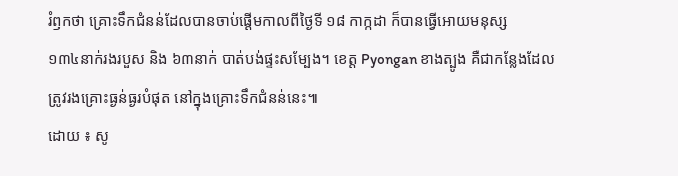រំឭកថា គ្រោះទឹកជំនន់ដែលបានចាប់ផ្ដើមកាលពីថ្ងៃទី ១៨ កាក្កដា ក៏បានធ្វើអោយមនុស្ស
១៣៤នាក់រងរបួស និង ៦៣នាក់ បាត់បង់ផ្ទះសម្បែង។ ខេត្ត Pyongan ខាងត្បូង គឺជាកន្លែងដែល
ត្រូវរងគ្រោះធ្ងន់ធ្ងរបំផុត នៅក្នុងគ្រោះទឹកជំនន់នេះ៕
ដោយ ៖ សូ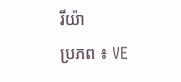រីយ៉ា
ប្រភព ៖ VE